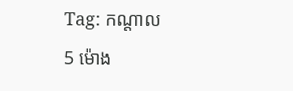Tag: កណ្ដាល
5 ម៉ោង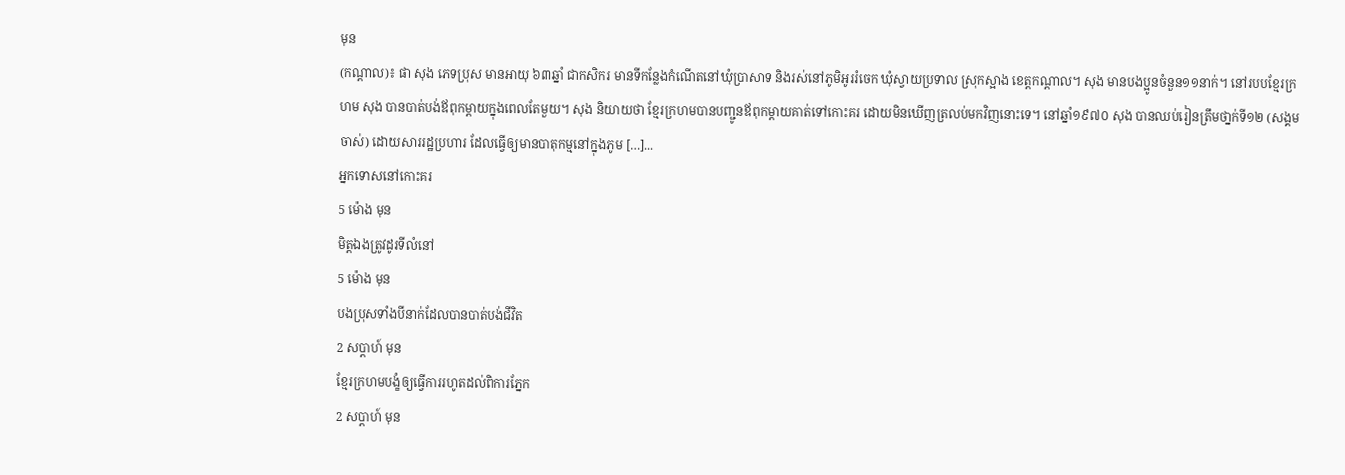មុន
(កណ្ដាល)៖ ផា សុង ភេទប្រុស មានអាយុ ៦៣ឆ្នាំ ជាកសិករ មានទីកន្លែងកំណើតនៅឃុំប្រាសាទ និងរស់នៅភូមិអូររំចេក ឃុំស្វាយប្រទាល ស្រុកស្អាង ខេត្តកណ្ដាល។ សុង មានបងប្អូនចំនួន១១នាក់។ នៅរបបខ្មែរក្រហម សុង បានបាត់បង់ឪពុកម្ដាយក្នុងពេលតែមួយ។ សុង និយាយថា ខ្មែរក្រហមបានបញ្ជូនឪពុកម្ដាយគាត់ទៅកោះគរ ដោយមិនឃើញត្រលប់មកវិញនោះទេ។ នៅឆ្នាំ១៩៧០ សុង បានឈប់រៀនត្រឹមថា្នក់ទី១២ (សង្គមចាស់) ដោយសាររដ្ឋប្រហារ ដែលធ្វើឲ្យមានបាតុកម្មនៅក្នុងភូម […]...
អ្នកទោសនៅកោះគរ
5 ម៉ោង មុន
មិត្តឯងត្រូវដូរទីលំនៅ
5 ម៉ោង មុន
បងប្រុសទាំងបីនាក់ដែលបានបាត់បង់ជីវិត
2 សប្ដាហ៍ មុន
ខ្មែរក្រហមបង្ខំឲ្យធ្វើការរហូតដល់ពិការភ្នែក
2 សប្ដាហ៍ មុន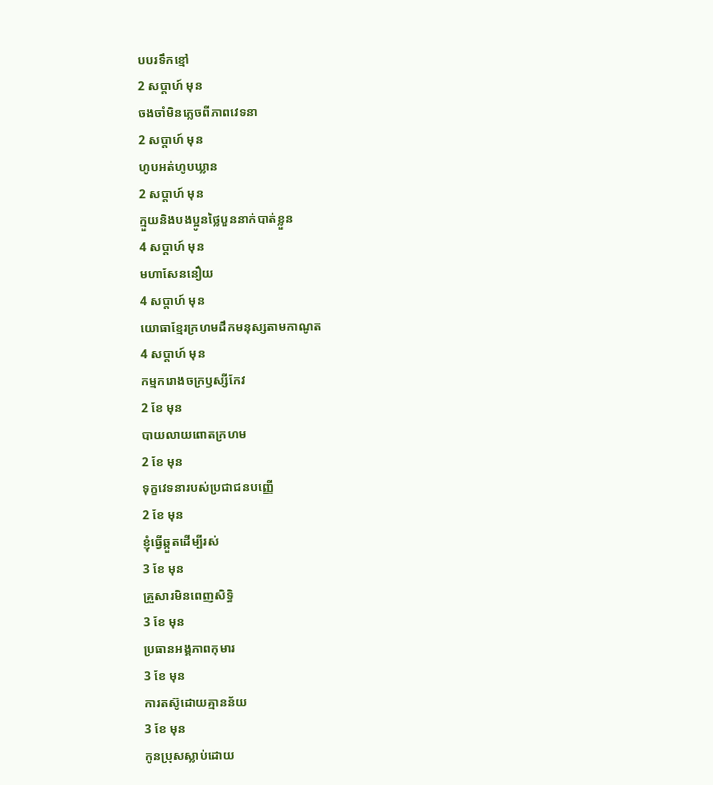បបរទឹកខ្មៅ
2 សប្ដាហ៍ មុន
ចងចាំមិនភ្លេចពីភាពវេទនា
2 សប្ដាហ៍ មុន
ហូបអត់ហូបឃ្លាន
2 សប្ដាហ៍ មុន
ក្មួយនិងបងប្អូនថ្លៃបួននាក់បាត់ខ្លួន
4 សប្ដាហ៍ មុន
មហាសែននឿយ
4 សប្ដាហ៍ មុន
យោធាខ្មែរក្រហមដឹកមនុស្សតាមកាណូត
4 សប្ដាហ៍ មុន
កម្មករោងចក្រឫស្សីកែវ
2 ខែ មុន
បាយលាយពោតក្រហម
2 ខែ មុន
ទុក្ខវេទនារបស់ប្រជាជនបញ្ញើ
2 ខែ មុន
ខ្ញុំធ្វើឆ្កួតដើម្បីរស់
3 ខែ មុន
គ្រួសារមិនពេញសិទ្ធិ
3 ខែ មុន
ប្រធានអង្គភាពកុមារ
3 ខែ មុន
ការតស៊ូដោយគ្មានន័យ
3 ខែ មុន
កូនប្រុសស្លាប់ដោយ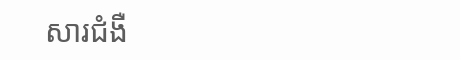សារជំងឺ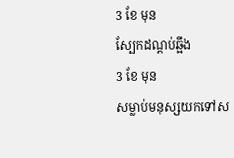3 ខែ មុន
ស្បែកដណ្ដប់ឆ្អឹង
3 ខែ មុន
សម្លាប់មនុស្សយកទៅស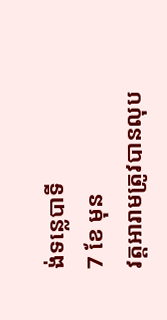ង់ទន្លេបាទី
7 ខែ មុន
វត្តអារាមត្រូវបានលុប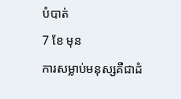បំបាត់
7 ខែ មុន
ការសម្លាប់មនុស្សគឺជាដំ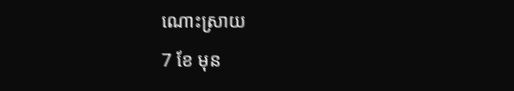ណោះស្រាយ
7 ខែ មុន